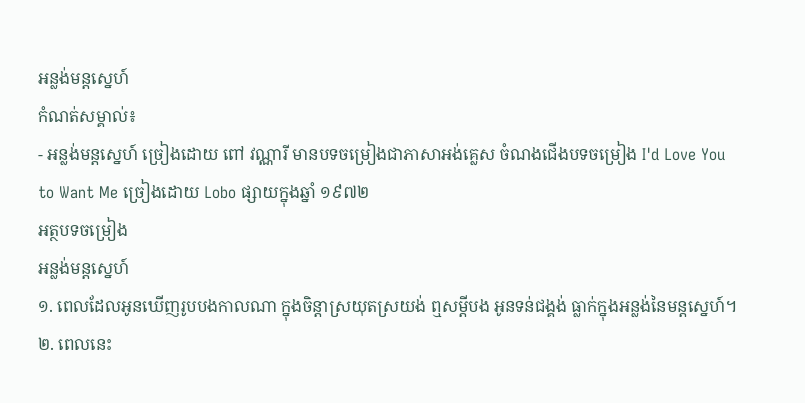ឣន្លង់មន្តស្នេហ៍
កំណត់សម្គាល់៖
- ឣន្លង់មន្តស្នេហ៍ ច្រៀងដោយ ពៅ វណ្ណារី មានបទចម្រៀងជាភាសាអង់គ្លេស ចំណងជើងបទចម្រៀង I'd Love You to Want Me ច្រៀងដោយ Lobo ផ្សាយក្នុងឆ្នាំ ១៩៧២
អត្ថបទចម្រៀង
អន្លង់មន្តស្នេហ៍
១. ពេលដែលអូនឃើញរូបបងកាលណា ក្នុងចិន្ដាស្រយុតស្រយង់ ឮសម្ដីបង អូនទន់ជង្គង់ ធ្លាក់ក្នុងអន្លង់នៃមន្តស្នេហ៍។
២. ពេលនេះ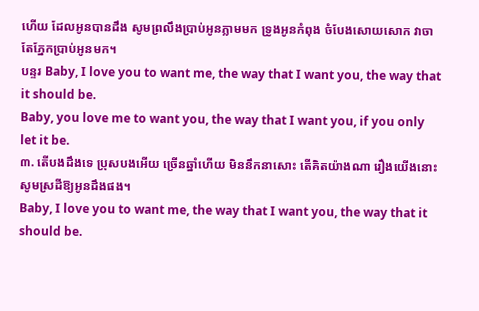ហើយ ដែលអូនបានដឹង សូមព្រលឹងប្រាប់អូនភ្លាមមក ទ្រូងអូនកំពុង ចំបែងសោយសោក វាចាតែភ្នែកប្រាប់អូនមក។
បន្ទរ Baby, I love you to want me, the way that I want you, the way that it should be.
Baby, you love me to want you, the way that I want you, if you only let it be.
៣. តើបងដឹងទេ ប្រុសបងអើយ ច្រើនឆ្នាំហើយ មិននឹកនាសោះ តើគិតយ៉ាងណា រឿងយើងនោះ សូមស្រដីឱ្យអូនដឹងផង។
Baby, I love you to want me, the way that I want you, the way that it should be.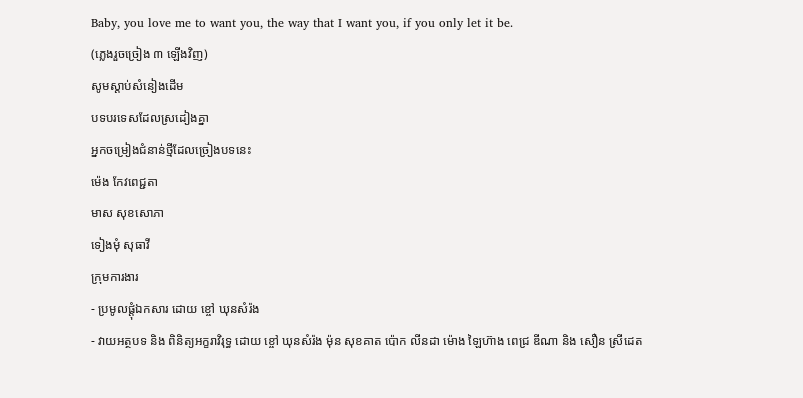Baby, you love me to want you, the way that I want you, if you only let it be.
(ភ្លេងរួចច្រៀង ៣ ឡើងវិញ)
សូមស្ដាប់សំនៀងដើម
បទបរទេសដែលស្រដៀងគ្នា
អ្នកចម្រៀងជំនាន់ថ្មីដែលច្រៀងបទនេះ
ម៉េង កែវពេជ្ជតា
មាស សុខសោភា
ទៀងមុំ សុធាវី
ក្រុមការងារ
- ប្រមូលផ្ដុំឯកសារ ដោយ ខ្ចៅ ឃុនសំរ៉ង
- វាយអត្ថបទ និង ពិនិត្យអក្ខរាវិរុទ្ធ ដោយ ខ្ចៅ ឃុនសំរ៉ង ម៉ុន សុខគាត ប៉ោក លីនដា ម៉ោង ឡៃហ៊ាង ពេជ្រ ឌីណា និង សឿន ស្រីដេត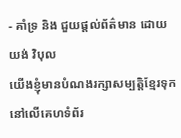- គាំទ្រ និង ជួយផ្ដល់ព័ត៌មាន ដោយ យង់ វិបុល
យើងខ្ញុំមានបំណងរក្សាសម្បត្តិខ្មែរទុកនៅលើគេហទំព័រ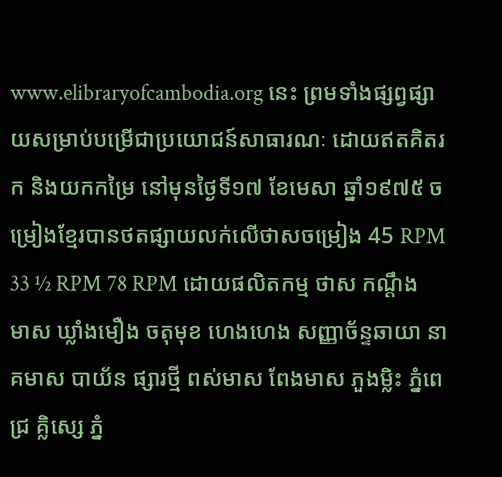www.elibraryofcambodia.org នេះ ព្រមទាំងផ្សព្វផ្សាយសម្រាប់បម្រើជាប្រយោជន៍សាធារណៈ ដោយឥតគិតរក និងយកកម្រៃ នៅមុនថ្ងៃទី១៧ ខែមេសា ឆ្នាំ១៩៧៥ ចម្រៀងខ្មែរបានថតផ្សាយលក់លើថាសចម្រៀង 45 RPM 33 ½ RPM 78 RPM ដោយផលិតកម្ម ថាស កណ្ដឹងមាស ឃ្លាំងមឿង ចតុមុខ ហេងហេង សញ្ញាច័ន្ទឆាយា នាគមាស បាយ័ន ផ្សារថ្មី ពស់មាស ពែងមាស ភួងម្លិះ ភ្នំពេជ្រ គ្លិស្សេ ភ្នំ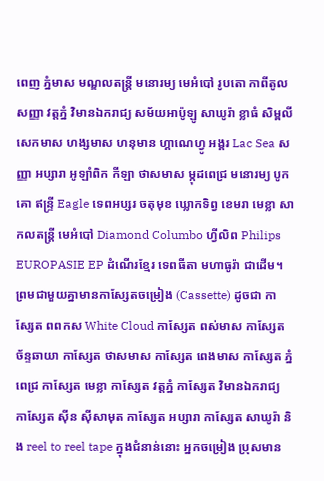ពេញ ភ្នំមាស មណ្ឌលតន្រ្តី មនោរម្យ មេអំបៅ រូបតោ កាពីតូល សញ្ញា វត្តភ្នំ វិមានឯករាជ្យ សម័យអាប៉ូឡូ សាឃូរ៉ា ខ្លាធំ សិម្ពលី សេកមាស ហង្សមាស ហនុមាន ហ្គាណេហ្វូ អង្គរ Lac Sea សញ្ញា អប្សារា អូឡាំពិក កីឡា ថាសមាស ម្កុដពេជ្រ មនោរម្យ បូកគោ ឥន្ទ្រី Eagle ទេពអប្សរ ចតុមុខ ឃ្លោកទិព្វ ខេមរា មេខ្លា សាកលតន្ត្រី មេអំបៅ Diamond Columbo ហ្វីលិព Philips EUROPASIE EP ដំណើរខ្មែរ ទេពធីតា មហាធូរ៉ា ជាដើម។
ព្រមជាមួយគ្នាមានកាសែ្សតចម្រៀង (Cassette) ដូចជា កាស្សែត ពពកស White Cloud កាស្សែត ពស់មាស កាស្សែត ច័ន្ទឆាយា កាស្សែត ថាសមាស កាស្សែត ពេងមាស កាស្សែត ភ្នំពេជ្រ កាស្សែត មេខ្លា កាស្សែត វត្តភ្នំ កាស្សែត វិមានឯករាជ្យ កាស្សែត ស៊ីន ស៊ីសាមុត កាស្សែត អប្សារា កាស្សែត សាឃូរ៉ា និង reel to reel tape ក្នុងជំនាន់នោះ អ្នកចម្រៀង ប្រុសមាន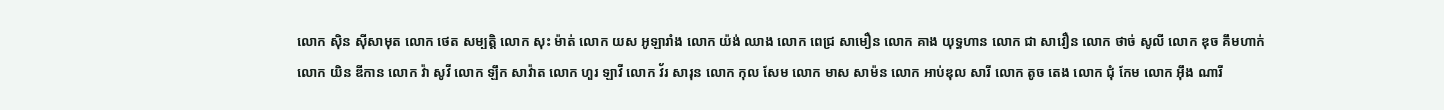លោក ស៊ិន ស៊ីសាមុត លោក ថេត សម្បត្តិ លោក សុះ ម៉ាត់ លោក យស អូឡារាំង លោក យ៉ង់ ឈាង លោក ពេជ្រ សាមឿន លោក គាង យុទ្ធហាន លោក ជា សាវឿន លោក ថាច់ សូលី លោក ឌុច គឹមហាក់ លោក យិន ឌីកាន លោក វ៉ា សូវី លោក ឡឹក សាវ៉ាត លោក ហួរ ឡាវី លោក វ័រ សារុន លោក កុល សែម លោក មាស សាម៉ន លោក អាប់ឌុល សារី លោក តូច តេង លោក ជុំ កែម លោក អ៊ឹង ណារី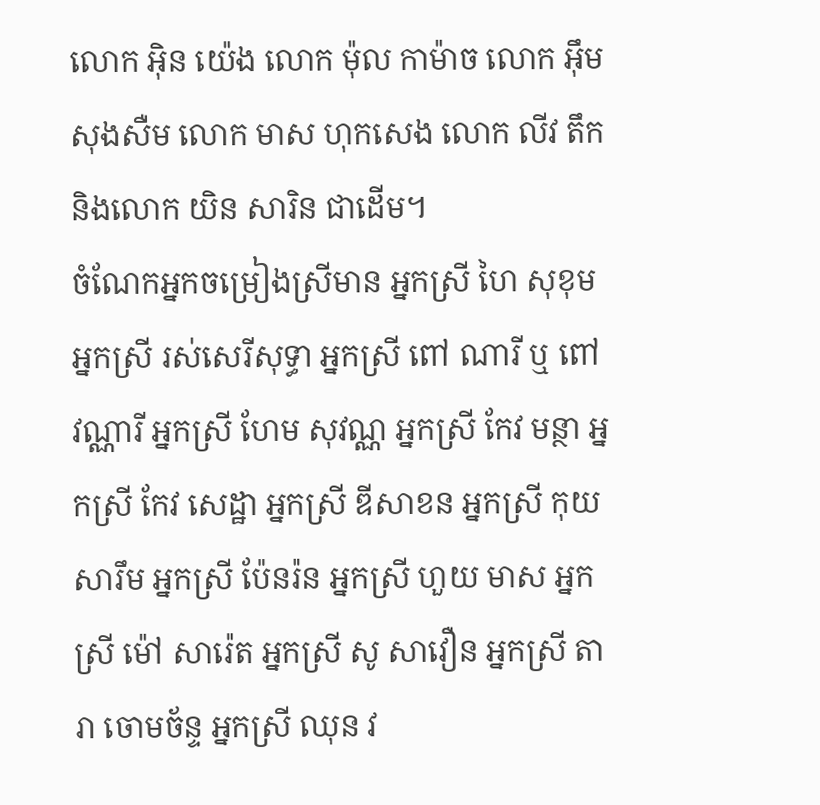លោក អ៊ិន យ៉េង លោក ម៉ុល កាម៉ាច លោក អ៊ឹម សុងសឺម លោក មាស ហុកសេង លោក លីវ តឹក និងលោក យិន សារិន ជាដើម។
ចំណែកអ្នកចម្រៀងស្រីមាន អ្នកស្រី ហៃ សុខុម អ្នកស្រី រស់សេរីសុទ្ធា អ្នកស្រី ពៅ ណារី ឬ ពៅ វណ្ណារី អ្នកស្រី ហែម សុវណ្ណ អ្នកស្រី កែវ មន្ថា អ្នកស្រី កែវ សេដ្ឋា អ្នកស្រី ឌីសាខន អ្នកស្រី កុយ សារឹម អ្នកស្រី ប៉ែនរ៉ន អ្នកស្រី ហួយ មាស អ្នកស្រី ម៉ៅ សារ៉េត អ្នកស្រី សូ សាវឿន អ្នកស្រី តារា ចោមច័ន្ទ អ្នកស្រី ឈុន វ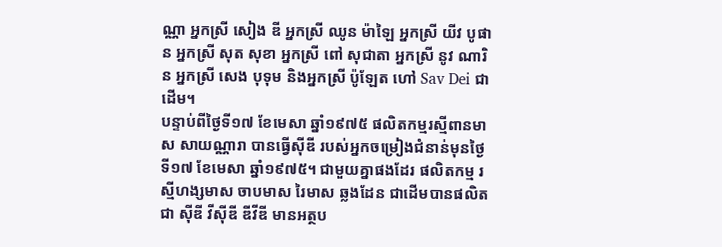ណ្ណា អ្នកស្រី សៀង ឌី អ្នកស្រី ឈូន ម៉ាឡៃ អ្នកស្រី យីវ បូផាន អ្នកស្រី សុត សុខា អ្នកស្រី ពៅ សុជាតា អ្នកស្រី នូវ ណារិន អ្នកស្រី សេង បុទុម និងអ្នកស្រី ប៉ូឡែត ហៅ Sav Dei ជាដើម។
បន្ទាប់ពីថ្ងៃទី១៧ ខែមេសា ឆ្នាំ១៩៧៥ ផលិតកម្មរស្មីពានមាស សាយណ្ណារា បានធ្វើស៊ីឌី របស់អ្នកចម្រៀងជំនាន់មុនថ្ងៃទី១៧ ខែមេសា ឆ្នាំ១៩៧៥។ ជាមួយគ្នាផងដែរ ផលិតកម្ម រស្មីហង្សមាស ចាបមាស រៃមាស ឆ្លងដែន ជាដើមបានផលិតជា ស៊ីឌី វីស៊ីឌី ឌីវីឌី មានអត្ថប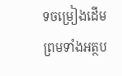ទចម្រៀងដើម ព្រមទាំងអត្ថប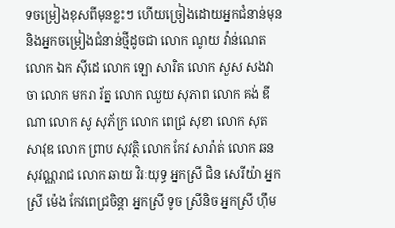ទចម្រៀងខុសពីមុនខ្លះៗ ហើយច្រៀងដោយអ្នកជំនាន់មុន និងអ្នកចម្រៀងជំនាន់ថ្មីដូចជា លោក ណូយ វ៉ាន់ណេត លោក ឯក ស៊ីដេ លោក ឡោ សារិត លោក សួស សងវាចា លោក មករា រ័ត្ន លោក ឈួយ សុភាព លោក គង់ ឌីណា លោក សូ សុភ័ក្រ លោក ពេជ្រ សុខា លោក សុត សាវុឌ លោក ព្រាប សុវត្ថិ លោក កែវ សារ៉ាត់ លោក ឆន សុវណ្ណរាជ លោក ឆាយ វិរៈយុទ្ធ អ្នកស្រី ជិន សេរីយ៉ា អ្នកស្រី ម៉េង កែវពេជ្រចិន្តា អ្នកស្រី ទូច ស្រីនិច អ្នកស្រី ហ៊ឹម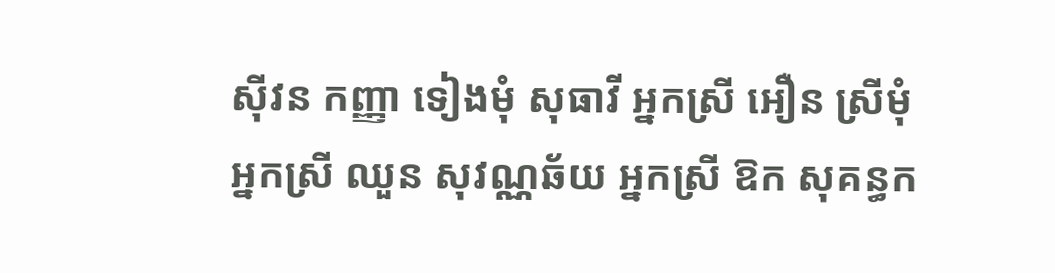ស៊ីវន កញ្ញា ទៀងមុំ សុធាវី អ្នកស្រី អឿន ស្រីមុំ អ្នកស្រី ឈួន សុវណ្ណឆ័យ អ្នកស្រី ឱក សុគន្ធក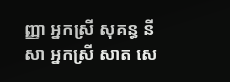ញ្ញា អ្នកស្រី សុគន្ធ នីសា អ្នកស្រី សាត សេ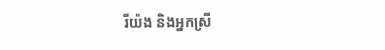រីយ៉ង និងអ្នកស្រី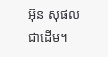អ៊ុន សុផល ជាដើម។